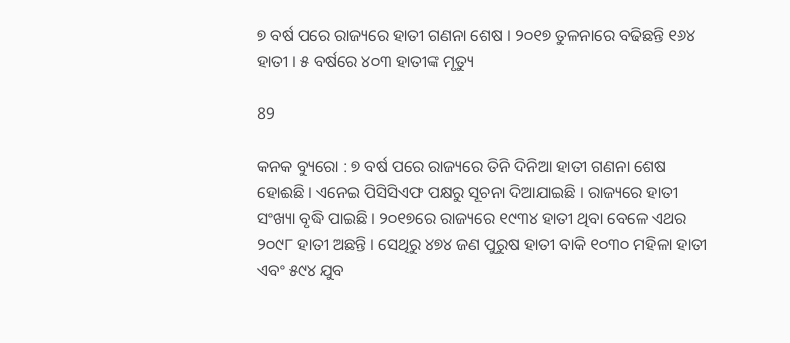୭ ବର୍ଷ ପରେ ରାଜ୍ୟରେ ହାତୀ ଗଣନା ଶେଷ । ୨୦୧୭ ତୁଳନାରେ ବଢିଛନ୍ତି ୧୬୪ ହାତୀ । ୫ ବର୍ଷରେ ୪୦୩ ହାତୀଙ୍କ ମୃତ୍ୟୁ

89

କନକ ବ୍ୟୁରୋ : ୭ ବର୍ଷ ପରେ ରାଜ୍ୟରେ ତିନି ଦିନିଆ ହାତୀ ଗଣନା ଶେଷ ହୋଈଛି । ଏନେଇ ପିସିସିଏଫ ପକ୍ଷରୁ ସୂଚନା ଦିଆଯାଇଛି । ରାଜ୍ୟରେ ହାତୀ ସଂଖ୍ୟା ବୃଦ୍ଧି ପାଇଛି । ୨୦୧୭ରେ ରାଜ୍ୟରେ ୧୯୩୪ ହାତୀ ଥିବା ବେଳେ ଏଥର ୨୦୯୮ ହାତୀ ଅଛନ୍ତି । ସେଥିରୁ ୪୭୪ ଜଣ ପୁରୁଷ ହାତୀ ବାକି ୧୦୩୦ ମହିଳା ହାତୀ ଏବଂ ୫୯୪ ଯୁବ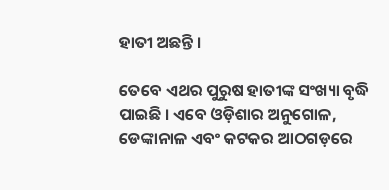ହାତୀ ଅଛନ୍ତି ।

ତେବେ ଏଥର ପୁରୁଷ ହାତୀଙ୍କ ସଂଖ୍ୟା ବୃଦ୍ଧି ପାଇଛି । ଏବେ ଓଡ଼ିଶାର ଅନୁଗୋଳ, ଡେଙ୍କାନାଳ ଏବଂ କଟକର ଆଠଗଡ଼ରେ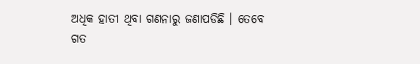ଅଧିକ ହାତୀ ଥିବା ଗଣନାରୁ ଜଣାପଡିଛି । ତେବେ ଗତ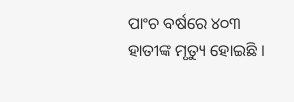ପାଂଚ ବର୍ଷରେ ୪୦୩ ହାତୀଙ୍କ ମୃତ୍ୟୁ ହୋଇଛି ।